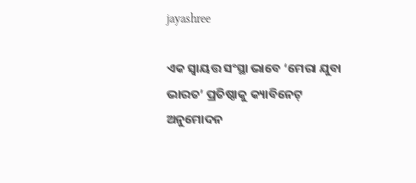jayashree

ଏକ ସ୍ୱାୟତ୍ତ ସଂସ୍ଥା ଭାବେ ‘ମେରା ଯୁବା ଭାରତ’ ପ୍ରତିଷ୍ଠାକୁ କ୍ୟାବିନେଟ୍ ଅନୁମୋଦନ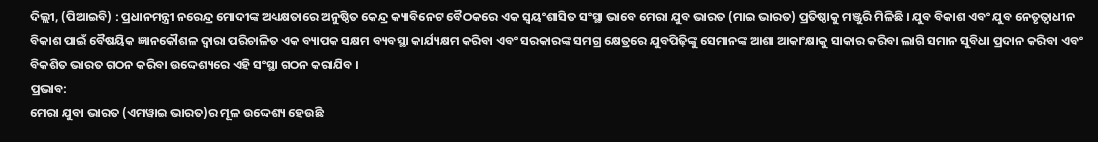ଦିଲ୍ଲୀ, (ପିଆଇବି) : ପ୍ରଧାନମନ୍ତ୍ରୀ ନରେନ୍ଦ୍ର ମୋଦୀଙ୍କ ଅଧ୍ୟକ୍ଷତାରେ ଅନୁଷ୍ଠିତ କେନ୍ଦ୍ର କ୍ୟାବିନେଟ ବୈଠକରେ ଏକ ସ୍ୱୟଂଶାସିତ ସଂସ୍ଥା ଭାବେ ମେରା ଯୁବ ଭାରତ (ମାଇ ଭାରତ) ପ୍ରତିଷ୍ଠାକୁ ମଞ୍ଜୁରି ମିଳିଛି । ଯୁବ ବିକାଶ ଏବଂ ଯୁବ ନେତୃତ୍ୱାଧୀନ ବିକାଶ ପାଇଁ ବୈଷୟିକ ଜ୍ଞାନକୌଶଳ ଦ୍ୱାରା ପରିଚାଳିତ ଏକ ବ୍ୟାପକ ସକ୍ଷମ ବ୍ୟବସ୍ଥା କାର୍ଯ୍ୟକ୍ଷମ କରିବା ଏବଂ ସରକାରଙ୍କ ସମଗ୍ର କ୍ଷେତ୍ରରେ ଯୁବପିଢ଼ିଙ୍କୁ ସେମାନଙ୍କ ଆଶା ଆକାଂକ୍ଷାକୁ ସାକାର କରିବା ଲାଗି ସମାନ ସୁବିଧା ପ୍ରଦାନ କରିବା ଏବଂ ବିକଶିତ ଭାରତ ଗଠନ କରିବା ଉଦ୍ଦେଶ୍ୟରେ ଏହି ସଂସ୍ଥା ଗଠନ କରାଯିବ ।
ପ୍ରଭାବ:
ମେରା ଯୁବା ଭାରତ (ଏମୱାଇ ଭାରତ)ର ମୂଳ ଉଦ୍ଦେଶ୍ୟ ହେଉଛି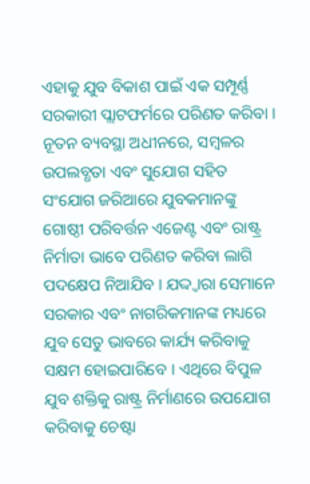ଏହାକୁ ଯୁବ ବିକାଶ ପାଇଁ ଏକ ସମ୍ପୂର୍ଣ୍ଣ ସରକାରୀ ପ୍ଲାଟଫର୍ମରେ ପରିଣତ କରିବା । ନୂତନ ବ୍ୟବସ୍ଥା ଅଧୀନରେ, ସମ୍ବଳର ଉପଲବ୍ଧତା ଏବଂ ସୁଯୋଗ ସହିତ ସଂଯୋଗ ଜରିଆରେ ଯୁବକମାନଙ୍କୁ ଗୋଷ୍ଠୀ ପରିବର୍ତ୍ତନ ଏଜେଣ୍ଟ ଏବଂ ରାଷ୍ଟ୍ର ନିର୍ମାତା ଭାବେ ପରିଣତ କରିବା ଲାଗି ପଦକ୍ଷେପ ନିଆଯିବ । ଯଦ୍ଦ୍ୱାରା ସେମାନେ ସରକାର ଏବଂ ନାଗରିକମାନଙ୍କ ମଧ୍ୟରେ ଯୁବ ସେତୁ ଭାବରେ କାର୍ଯ୍ୟ କରିବାକୁ ସକ୍ଷମ ହୋଇପାରିବେ । ଏଥିରେ ବିପୁଳ ଯୁବ ଶକ୍ତିକୁ ରାଷ୍ଟ୍ର ନିର୍ମାଣରେ ଉପଯୋଗ କରିବାକୁ ଚେଷ୍ଟା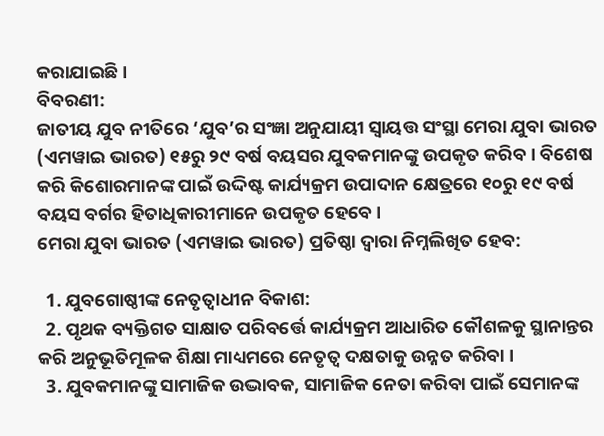କରାଯାଇଛି ।
ବିବରଣୀ:
ଜାତୀୟ ଯୁବ ନୀତିରେ ‘ଯୁବ’ର ସଂଜ୍ଞା ଅନୁଯାୟୀ ସ୍ୱାୟତ୍ତ ସଂସ୍ଥା ମେରା ଯୁବା ଭାରତ (ଏମୱାଇ ଭାରତ) ୧୫ରୁ ୨୯ ବର୍ଷ ବୟସର ଯୁବକମାନଙ୍କୁ ଉପକୃତ କରିବ । ବିଶେଷ କରି କିଶୋରମାନଙ୍କ ପାଇଁ ଉଦ୍ଦିଷ୍ଟ କାର୍ଯ୍ୟକ୍ରମ ଉପାଦାନ କ୍ଷେତ୍ରରେ ୧୦ରୁ ୧୯ ବର୍ଷ ବୟସ ବର୍ଗର ହିତାଧିକାରୀମାନେ ଉପକୃତ ହେବେ ।
ମେରା ଯୁବା ଭାରତ (ଏମୱାଇ ଭାରତ) ପ୍ରତିଷ୍ଠା ଦ୍ୱାରା ନିମ୍ନଲିଖିତ ହେବ:

  1. ଯୁବଗୋଷ୍ଠୀଙ୍କ ନେତୃତ୍ୱାଧୀନ ବିକାଶ:
  2. ପୃଥକ ବ୍ୟକ୍ତିଗତ ସାକ୍ଷାତ ପରିବର୍ତ୍ତେ କାର୍ଯ୍ୟକ୍ରମ ଆଧାରିତ କୌଶଳକୁ ସ୍ଥାନାନ୍ତର କରି ଅନୁଭୂତିମୂଳକ ଶିକ୍ଷା ମାଧ୍ୟମରେ ନେତୃତ୍ୱ ଦକ୍ଷତାକୁ ଉନ୍ନତ କରିବା ।
  3. ଯୁବକମାନଙ୍କୁ ସାମାଜିକ ଉଦ୍ଭାବକ, ସାମାଜିକ ନେତା କରିବା ପାଇଁ ସେମାନଙ୍କ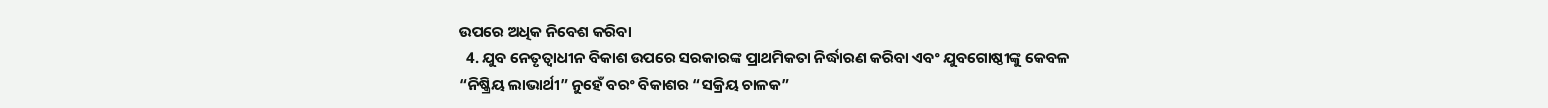ଉପରେ ଅଧିକ ନିବେଶ କରିବା
  4. ଯୁବ ନେତୃତ୍ବାଧୀନ ବିକାଶ ଉପରେ ସରକାରଙ୍କ ପ୍ରାଥମିକତା ନିର୍ଦ୍ଧାରଣ କରିବା ଏବଂ ଯୁବଗୋଷ୍ଠୀଙ୍କୁ କେବଳ “ନିଷ୍କ୍ରିୟ ଲାଭାର୍ଥୀ” ନୁହେଁ ବରଂ ବିକାଶର “ସକ୍ରିୟ ଚାଳକ”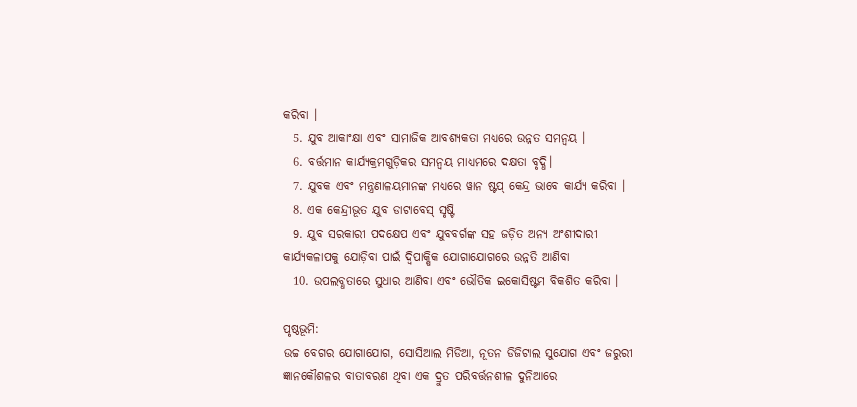କରିବା ।
  5. ଯୁବ ଆକାଂକ୍ଷା ଏବଂ ସାମାଜିକ ଆବଶ୍ୟକତା ମଧ୍ୟରେ ଉନ୍ନତ ସମନ୍ୱୟ ।
  6. ବର୍ତ୍ତମାନ କାର୍ଯ୍ୟକ୍ରମଗୁଡ଼ିକର ସମନ୍ୱୟ ମାଧ୍ୟମରେ ଦକ୍ଷତା ବୃଦ୍ଧି।
  7. ଯୁବକ ଏବଂ ମନ୍ତ୍ରଣାଳୟମାନଙ୍କ ମଧ୍ୟରେ ୱାନ ଷ୍ଟପ୍ କେନ୍ଦ୍ର ଭାବେ କାର୍ଯ୍ୟ କରିବା ।
  8. ଏକ କେନ୍ଦ୍ରୀଭୂତ ଯୁବ ଡାଟାବେସ୍ ସୃଷ୍ଟି
  9. ଯୁବ ସରକାରୀ ପଦକ୍ଷେପ ଏବଂ ଯୁବବର୍ଗଙ୍କ ସହ ଜଡ଼ିତ ଅନ୍ୟ ଅଂଶୀଦାରୀ କାର୍ଯ୍ୟକଳାପକୁ ଯୋଡ଼ିବା ପାଇଁ ଦ୍ୱିପାକ୍ଷିକ ଯୋଗାଯୋଗରେ ଉନ୍ନତି ଆଣିବା
  10. ଉପଲବ୍ଧତାରେ ସୁଧାର ଆଣିବା ଏବଂ ଭୌତିକ ଇକୋସିଷ୍ଟମ ବିକଶିତ କରିବା ।

ପୃଷ୍ଠଭୂମି:
ଉଚ୍ଚ ବେଗର ଯୋଗାଯୋଗ, ସୋସିଆଲ ମିଡିଆ, ନୂତନ ଡିଜିଟାଲ ସୁଯୋଗ ଏବଂ ଜରୁରୀ ଜ୍ଞାନକୌଶଳର ବାତାବରଣ ଥିବା ଏକ ଦ୍ରୁତ ପରିବର୍ତ୍ତନଶୀଳ ଦୁନିଆରେ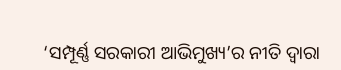‘ସମ୍ପୂର୍ଣ୍ଣ ସରକାରୀ ଆଭିମୁଖ୍ୟ’ର ନୀତି ଦ୍ୱାରା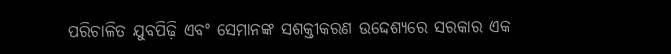ପରିଚାଳିତ ଯୁବପିଢ଼ି ଏବଂ ସେମାନଙ୍କ ସଶକ୍ତୀକରଣ ଉଦ୍ଦେଶ୍ୟରେ ସରକାର ଏକ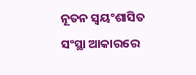ନୂତନ ସ୍ୱୟଂଶାସିତ ସଂସ୍ଥା ଆକାରରେ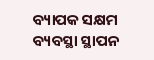ବ୍ୟାପକ ସକ୍ଷମ ବ୍ୟବସ୍ଥା ସ୍ଥାପନ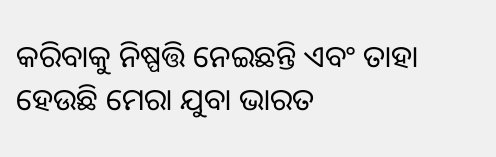କରିବାକୁ ନିଷ୍ପତ୍ତି ନେଇଛନ୍ତି ଏବଂ ତାହା ହେଉଛି ମେରା ଯୁବା ଭାରତ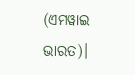(ଏମୱାଇ ଭାରତ)।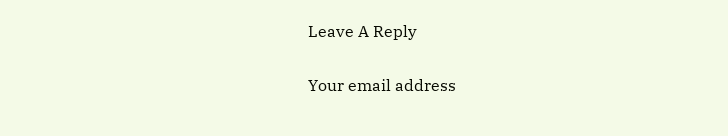Leave A Reply

Your email address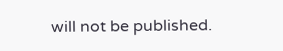will not be published.